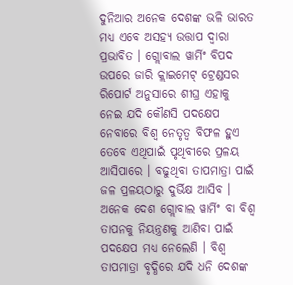ଦୁନିଆର ଅନେକ ଦେଶଙ୍କ ଭଳି ଭାରତ ମଧ୍ୟ ଏବେ ଅସହ୍ୟ ଉତ୍ତାପ ଦ୍ୱାରା ପ୍ରଭାବିତ । ଗ୍ଲୋବାଲ ୱାର୍ମିଂ ବିପଦ ଉପରେ ଜାରି କ୍ଲାଇମେଟ୍ ଟ୍ରେଣ୍ଡସର ରିପୋର୍ଟ ଅନୁସାରେ ଶୀଘ୍ର ଏହାକୁ ନେଇ ଯଦି କୌଣସି ପଦକ୍ଷେପ ନେବାରେ ବିଶ୍ୱ ନେତୃତ୍ୱ ବିଫଳ ହୁଏ ତେବେ ଏଥିପାଇଁ ପୃଥିବୀରେ ପ୍ରଳୟ ଆସିପାରେ । ବଢୁଥିବା ତାପମାତ୍ରା ପାଇଁ ଜଳ ପ୍ରଳୟଠାରୁ ଦୁର୍ଭିକ୍ଷ ଆସିବ । ଅନେକ ଦେଶ ଗ୍ଲୋବାଲ ୱାର୍ମିଂ ବା ବିଶ୍ୱ ତାପନକୁ ନିୟନ୍ତ୍ରଣକୁ ଆଣିବା ପାଇଁ ପଦକ୍ଷେପ ମଧ୍ୟ ନେଲେଣି । ବିଶ୍ୱ ତାପମାତ୍ରା ବୃଦ୍ଧିରେ ଯଦି ଧନି ଦେଶଙ୍କ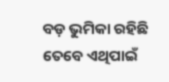ବଡ଼ ଭୁମିକା ରହିଛି ତେବେ ଏଥିପାଇଁ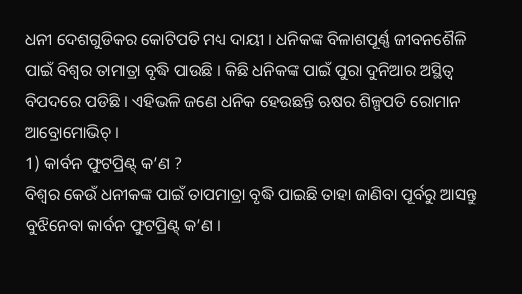ଧନୀ ଦେଶଗୁଡିକର କୋଟିପତି ମଧ୍ୟ ଦାୟୀ । ଧନିକଙ୍କ ବିଳାଶପୂର୍ଣ୍ଣ ଜୀବନଶୈଳି ପାଇଁ ବିଶ୍ୱର ତାମାତ୍ରା ବୃଦ୍ଧି ପାଉଛି । କିଛି ଧନିକଙ୍କ ପାଇଁ ପୁରା ଦୁନିଆର ଅସ୍ଥିତ୍ୱ ବିପଦରେ ପଡିଛି । ଏହିଭଳି ଜଣେ ଧନିକ ହେଉଛନ୍ତି ଋଷର ଶିଳ୍ପପତି ରୋମାନ ଆବ୍ରୋମୋଭିଚ୍ ।
1) କାର୍ବନ ଫୁଟପ୍ରିଣ୍ଟ୍ କ’ଣ ?
ବିଶ୍ୱର କେଉଁ ଧନୀକଙ୍କ ପାଇଁ ତାପମାତ୍ରା ବୃଦ୍ଧି ପାଇଛି ତାହା ଜାଣିବା ପୂର୍ବରୁ ଆସନ୍ତୁ ବୁଝିନେବା କାର୍ବନ ଫୁଟପ୍ରିଣ୍ଟ୍ କ’ଣ ।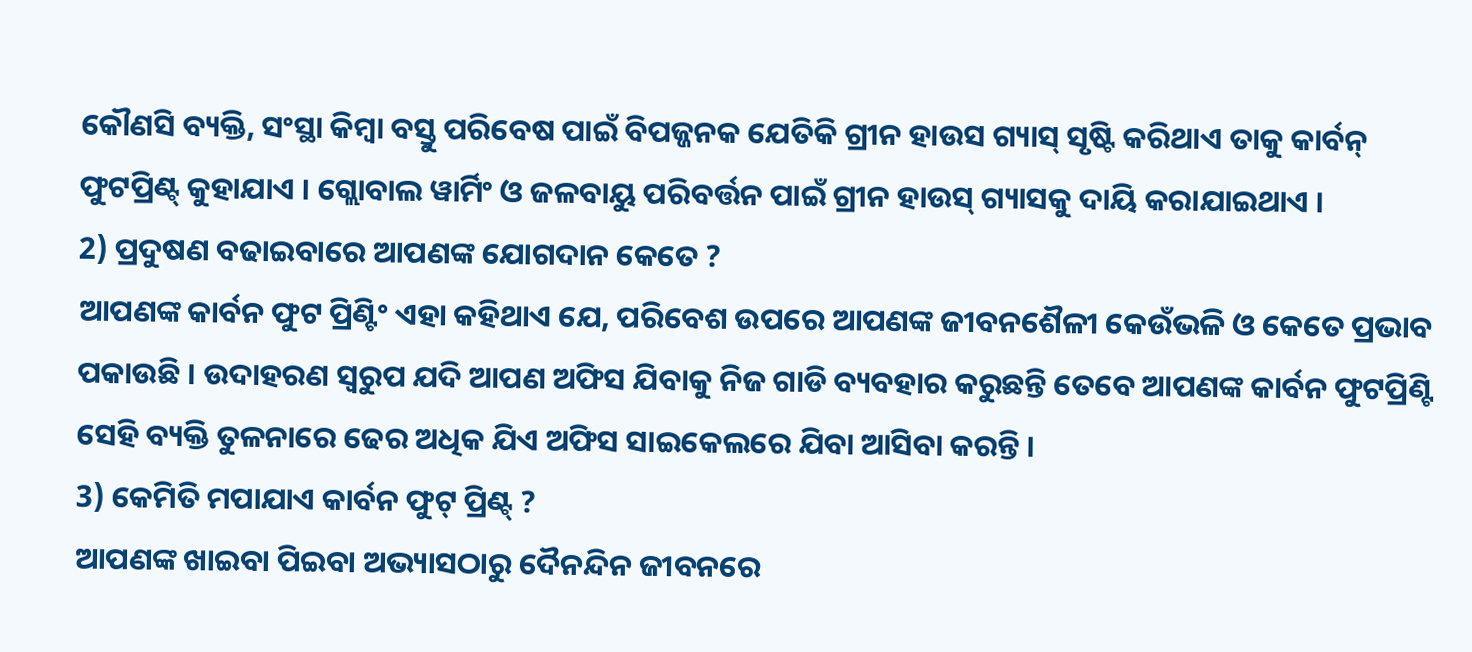କୌଣସି ବ୍ୟକ୍ତି, ସଂସ୍ଥା କିମ୍ବା ବସ୍ତୁ ପରିବେଷ ପାଇଁ ବିପଜ୍ଜନକ ଯେତିକି ଗ୍ରୀନ ହାଉସ ଗ୍ୟାସ୍ ସୃଷ୍ଟି କରିଥାଏ ତାକୁ କାର୍ବନ୍ ଫୁଟପ୍ରିଣ୍ଟ୍ କୁହାଯାଏ । ଗ୍ଲୋବାଲ ୱାର୍ମିଂ ଓ ଜଳବାୟୁ ପରିବର୍ତ୍ତନ ପାଇଁ ଗ୍ରୀନ ହାଉସ୍ ଗ୍ୟାସକୁ ଦାୟି କରାଯାଇଥାଏ ।
2) ପ୍ରଦୁଷଣ ବଢାଇବାରେ ଆପଣଙ୍କ ଯୋଗଦାନ କେତେ ?
ଆପଣଙ୍କ କାର୍ବନ ଫୁଟ ପ୍ରିଣ୍ଟିଂ ଏହା କହିଥାଏ ଯେ, ପରିବେଶ ଉପରେ ଆପଣଙ୍କ ଜୀବନଶୈଳୀ କେଉଁଭଳି ଓ କେତେ ପ୍ରଭାବ ପକାଉଛି । ଉଦାହରଣ ସ୍ୱରୁପ ଯଦି ଆପଣ ଅଫିସ ଯିବାକୁ ନିଜ ଗାଡି ବ୍ୟବହାର କରୁଛନ୍ତି ତେବେ ଆପଣଙ୍କ କାର୍ବନ ଫୁଟପ୍ରିଣ୍ଟି ସେହି ବ୍ୟକ୍ତି ତୁଳନାରେ ଢେର ଅଧିକ ଯିଏ ଅଫିସ ସାଇକେଲରେ ଯିବା ଆସିବା କରନ୍ତି ।
3) କେମିତି ମପାଯାଏ କାର୍ବନ ଫୁଟ୍ ପ୍ରିଣ୍ଟ୍ ?
ଆପଣଙ୍କ ଖାଇବା ପିଇବା ଅଭ୍ୟାସଠାରୁ ଦୈନନ୍ଦିନ ଜୀବନରେ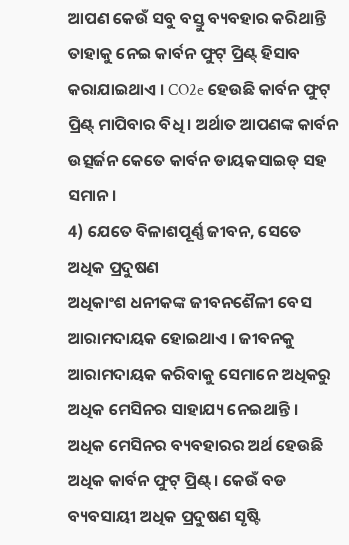ଆପଣ କେଉଁ ସବୁ ବସ୍ତୁ ବ୍ୟବହାର କରିଥାନ୍ତି ତାହାକୁ ନେଇ କାର୍ବନ ଫୁଟ୍ ପ୍ରିଣ୍ଟ୍ ହିସାବ କରାଯାଇଥାଏ । CO2e ହେଉଛି କାର୍ବନ ଫୁଟ୍ ପ୍ରିଣ୍ଟ୍ ମାପିବାର ବିଧି । ଅର୍ଥାତ ଆପଣଙ୍କ କାର୍ବନ ଉତ୍ସର୍ଜନ କେତେ କାର୍ବନ ଡାୟକସାଇଡ୍ ସହ ସମାନ ।
4) ଯେତେ ବିଳାଶପୂର୍ଣ୍ଣ ଜୀବନ, ସେତେ ଅଧିକ ପ୍ରଦୁଷଣ
ଅଧିକାଂଶ ଧନୀକଙ୍କ ଜୀବନଶୈଳୀ ବେସ ଆରାମଦାୟକ ହୋଇଥାଏ । ଜୀବନକୁ ଆରାମଦାୟକ କରିବାକୁ ସେମାନେ ଅଧିକରୁ ଅଧିକ ମେସିନର ସାହାଯ୍ୟ ନେଇଥାନ୍ତି । ଅଧିକ ମେସିନର ବ୍ୟବହାରର ଅର୍ଥ ହେଉଛି ଅଧିକ କାର୍ବନ ଫୁଟ୍ ପ୍ରିଣ୍ଟ୍ । କେଉଁ ବଡ ବ୍ୟବସାୟୀ ଅଧିକ ପ୍ରଦୁଷଣ ସୃଷ୍ଟି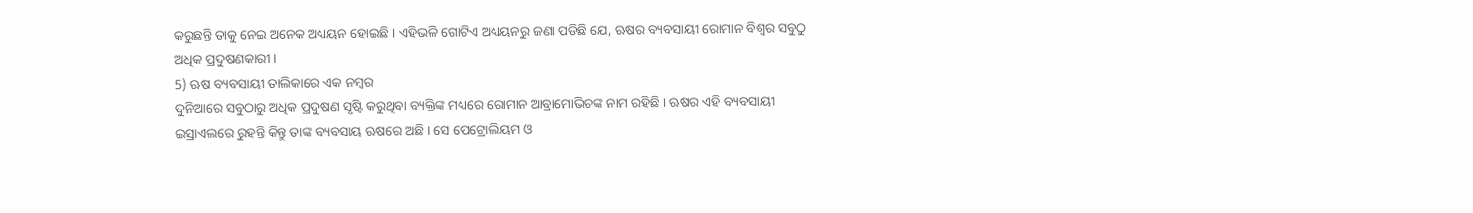କରୁଛନ୍ତି ତାକୁ ନେଇ ଅନେକ ଅଧ୍ୟୟନ ହୋଇଛି । ଏହିଭଳି ଗୋଟିଏ ଅଧ୍ୟୟନରୁ ଜଣା ପଡିଛି ଯେ, ଋଷର ବ୍ୟବସାୟୀ ରୋମାନ ବିଶ୍ୱର ସବୁଠୁ ଅଧିକ ପ୍ରଦୁଷଣକାରୀ ।
5) ଋଷ ବ୍ୟବସାୟୀ ତାଲିକାରେ ଏକ ନମ୍ବର
ଦୁନିଆରେ ସବୁଠାରୁ ଅଧିକ ପ୍ରଦୁଷଣ ସୃଷ୍ଟି କରୁଥିବା ବ୍ୟକ୍ତିଙ୍କ ମଧ୍ୟରେ ରୋମାନ ଆବ୍ରାମୋଭିଚଙ୍କ ନାମ ରହିଛି । ଋଷର ଏହି ବ୍ୟବସାୟୀ ଇସ୍ରାଏଲରେ ରୁହନ୍ତି କିନ୍ତୁ ତାଙ୍କ ବ୍ୟବସାୟ ଋଷରେ ଅଛି । ସେ ପେଟ୍ରୋଲିୟମ ଓ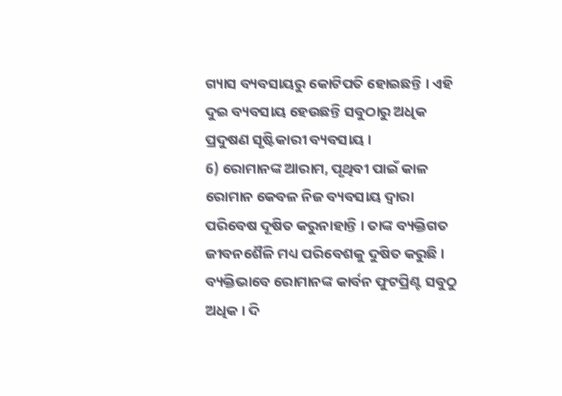ଗ୍ୟାସ ବ୍ୟବସାୟରୁ କୋଟିପତି ହୋଇଛନ୍ତି । ଏହି ଦୁଇ ବ୍ୟବସାୟ ହେଉଛନ୍ତି ସବୁଠାରୁ ଅଧିକ ପ୍ରଦୁଷଣ ସୃଷ୍ଟିକାରୀ ବ୍ୟବସାୟ ।
6) ରୋମାନଙ୍କ ଆରାମ, ପୃଥିବୀ ପାଇଁ କାଳ
ରୋମାନ କେବଳ ନିଜ ବ୍ୟବସାୟ ଦ୍ୱାରା ପରିବେଷ ଦୂଷିତ କରୁନାହାନ୍ତି । ତାଙ୍କ ବ୍ୟକ୍ତିଗତ ଜୀବନଶୈଳି ମଧ୍ୟ ପରିବେଶକୁ ଦୁଷିତ କରୁଛି । ବ୍ୟକ୍ତିଭାବେ ରୋମାନଙ୍କ କାର୍ବନ ଫୁଟପ୍ରିଣ୍ଟ ସବୁଠୁ ଅଧିକ । ଦି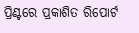ପ୍ରିଣ୍ଟରେ ପ୍ରକାଶିତ ରିପୋର୍ଟ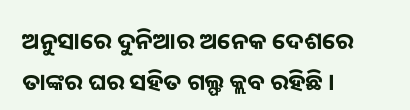ଅନୁସାରେ ଦୁନିଆର ଅନେକ ଦେଶରେ ତାଙ୍କର ଘର ସହିତ ଗଲ୍ଫ କ୍ଲବ ରହିଛି ।